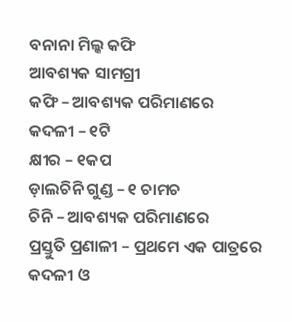ବନାନା ମିଲ୍କ କଫି
ଆବଶ୍ୟକ ସାମଗ୍ରୀ
କଫି – ଆବଶ୍ୟକ ପରିମାଣରେ
କଦଳୀ – ୧ଟି
କ୍ଷୀର – ୧କପ
ଡ଼ାଲଚିନି ଗୁଣ୍ଡ – ୧ ଚାମଚ
ଚିନି – ଆବଶ୍ୟକ ପରିମାଣରେ
ପ୍ରସ୍ତୁତି ପ୍ରଣାଳୀ – ପ୍ରଥମେ ଏକ ପାତ୍ରରେ କଦଳୀ ଓ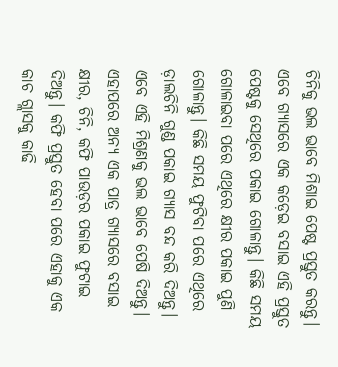ଚିନିକୁ ଭଲ ଭାବେ ମିଶାଇ ପେଷ୍ଟ ପ୍ରସ୍ତୁତ କରନ୍ତୁ। ଏବେ ଗ୍ୟାସରେ ଏକ କଡ଼େଇ ବସାଇ ଏହି ପ୍ରସ୍ତୁତ ପେଷ୍ଟକୁ ସେଥିରେ ପକାଇ ଗୋଳାନ୍ତୁ। କିଛି ସମୟ ଗୋଳାଇବା ପରେ ଏଥିରେ କ୍ଷୀର ପକାଇ ପୁଣି ଗୋଳାନ୍ତୁ। କିଛି ସମୟ ଫୁଟିବା ପରେ ଏଥିରେ ଡ଼ାଲଚିନି ଗୁଣ୍ଡ ପକାଇ ଗ୍ୟାସ ବନ୍ଦ କରି ଦିଅନ୍ତୁ। ଏବେ ଏହି ମିଶ୍ରଣକୁ ଭଲ ଭାବେ ପେଷି ଦିଅନ୍ତୁ। ଏହାପରେ ଅନ୍ୟ ଏକ ପାତ୍ର ଗ୍ୟାସରେ ବସାଇ କ୍ଷୀର, ଚିନି, କଫି ପାଉଡ଼ର ପକାଇ ଫୁଟାଇ ଦିଅନ୍ତୁ। କଫି ପ୍ରସ୍ତୁତ ହେବା ପରେ ଏହାକୁ ଏକ କାଚ ଗ୍ଲାସକୁ କାଢି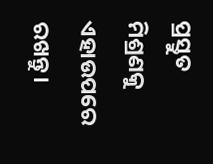ପ୍ରସ୍ତୁତ ମିଶ୍ରଣକୁ ଏହାଉପରେ ରଖନ୍ତୁ।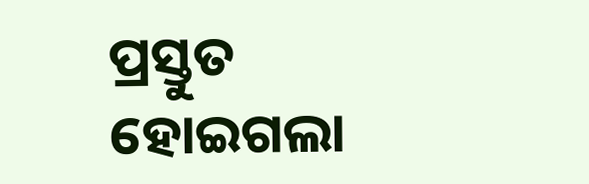ପ୍ରସ୍ତୁତ ହୋଇଗଲା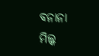ବନାନା ମିଲ୍କ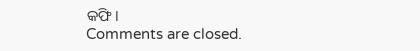କଫି।
Comments are closed.